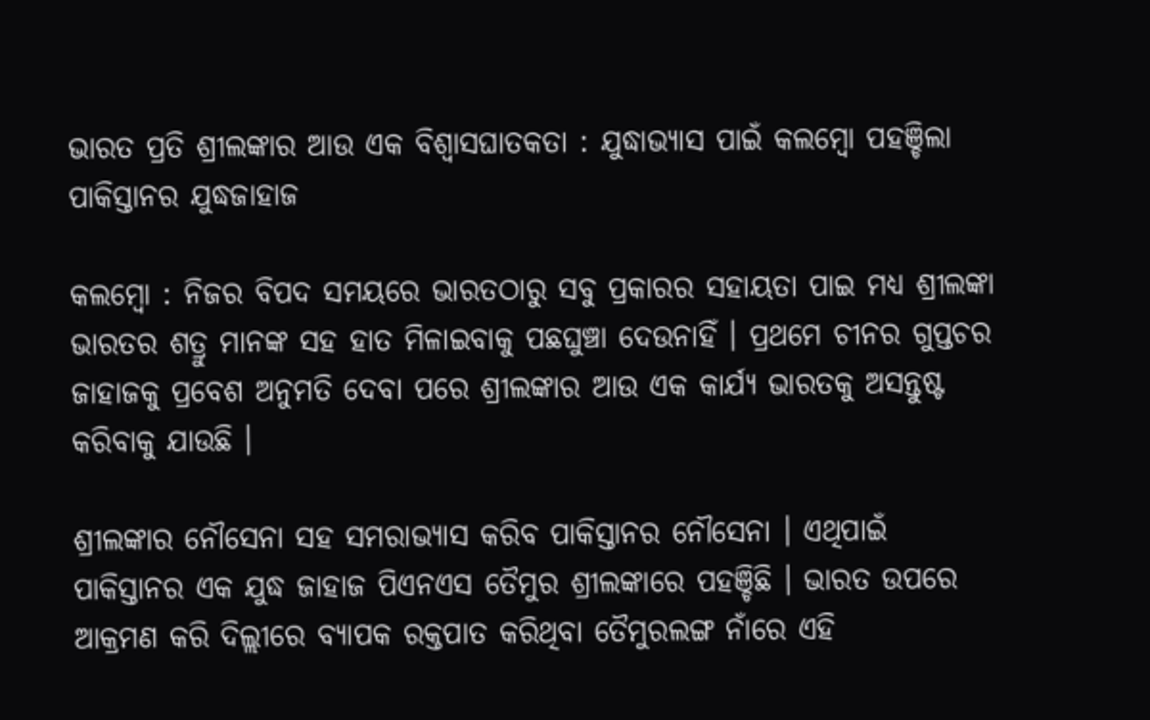ଭାରତ ପ୍ରତି ଶ୍ରୀଲଙ୍କାର ଆଉ ଏକ ବିଶ୍ବାସଘାତକତା : ଯୁଦ୍ଧାଭ୍ୟାସ ପାଇଁ କଲମ୍ବୋ ପହଞ୍ଚିଲା ପାକିସ୍ତାନର ଯୁଦ୍ଧଜାହାଜ

କଲମ୍ବୋ : ନିଜର ବିପଦ ସମୟରେ ଭାରତଠାରୁ ସବୁ ପ୍ରକାରର ସହାୟତା ପାଇ ମଧ୍ୟ ଶ୍ରୀଲଙ୍କା ଭାରତର ଶତ୍ରୁ ମାନଙ୍କ ସହ ହାତ ମିଳାଇବାକୁ ପଛଘୁଞ୍ଚା ଦେଉନାହିଁ । ପ୍ରଥମେ ଚୀନର ଗୁପ୍ତଚର ଜାହାଜକୁ ପ୍ରବେଶ ଅନୁମତି ଦେବା ପରେ ଶ୍ରୀଲଙ୍କାର ଆଉ ଏକ କାର୍ଯ୍ୟ ଭାରତକୁ ଅସନ୍ତୁଷ୍ଟ କରିବାକୁ ଯାଉଛି ।

ଶ୍ରୀଲଙ୍କାର ନୌସେନା ସହ ସମରାଭ୍ୟାସ କରିବ ପାକିସ୍ତାନର ନୌସେନା । ଏଥିପାଇଁ ପାକିସ୍ତାନର ଏକ ଯୁଦ୍ଧ ଜାହାଜ ପିଏନଏସ ତୈମୁର ଶ୍ରୀଲଙ୍କାରେ ପହଞ୍ଚିଛି । ଭାରତ ଉପରେ ଆକ୍ରମଣ କରି ଦିଲ୍ଲୀରେ ବ୍ୟାପକ ରକ୍ତପାତ କରିଥିବା ତୈମୁରଲଙ୍ଗ ନାଁରେ ଏହି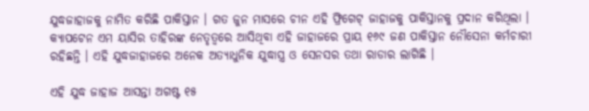ଯୁଦ୍ଧଜାହାଜକୁ ନାମିତ କରିଛି ପାକିସ୍ତାନ । ଗତ ଜୁନ ମାସରେ ଚୀନ ଏହି ଫ୍ରିଗେଟ୍ ଜାହାଜକୁ ପାକିସ୍ତାନକୁ ପ୍ରଦାନ କରିଥିଲା । କ୍ୟାପଟେନ ଏମ ୟାସିର ତାହିରଙ୍କ ନେତୃତ୍ବରେ ଆସିଥିବା ଏହି ଜାହାଜରେ ପ୍ରାୟ ୧୬୯ ଜଣ ପାକିସ୍ତାନ ନୌସେନା କର୍ମଚାରୀ ରହିଛନ୍ତି । ଏହି ଯୁଦ୍ଧଜାହାଜରେ ଅନେକ ଅତ୍ୟାଧୁନିକ ଯୁଦ୍ଧାସ୍ତ୍ର ଓ ସେନସର ତଥା ରାଡାର ଲାଗିଛି ।

ଏହି ଯୁଦ୍ଧ ଜାହାଜ ଆସନ୍ତା ଅଗଷ୍ଟ ୧୫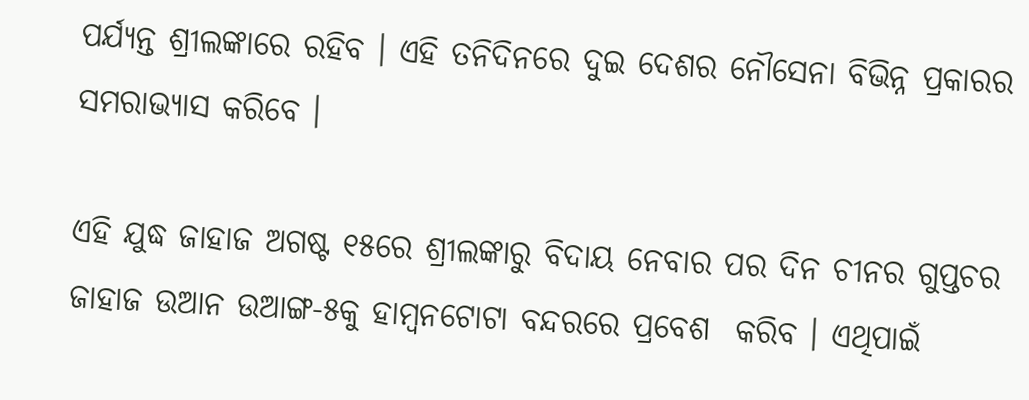ପର୍ଯ୍ୟନ୍ତ ଶ୍ରୀଲଙ୍କାରେ ରହିବ । ଏହି ତନିଦିନରେ ଦୁଇ ଦେଶର ନୌସେନା ବିଭିନ୍ନ ପ୍ରକାରର ସମରାଭ୍ୟାସ କରିବେ ।

ଏହି ଯୁଦ୍ଧ ଜାହାଜ ଅଗଷ୍ଟ ୧୫ରେ ଶ୍ରୀଲଙ୍କାରୁ ବିଦାୟ ନେବାର ପର ଦିନ ଚୀନର ଗୁପ୍ତଚର ଜାହାଜ ଉଆନ ଉଆଙ୍ଗ-୫କୁ ହାମ୍ବନଟୋଟା ବନ୍ଦରରେ ପ୍ରବେଶ  କରିବ । ଏଥିପାଇଁ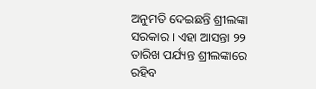ଅନୁମତି ଦେଇଛନ୍ତି ଶ୍ରୀଲଙ୍କା ସରକାର । ଏହା ଆସନ୍ତା ୨୨ ତାରିଖ ପର୍ଯ୍ୟନ୍ତ ଶ୍ରୀଲଙ୍କାରେ ରହିବ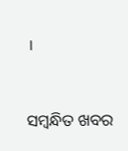।



ସମ୍ବନ୍ଧିତ ଖବର